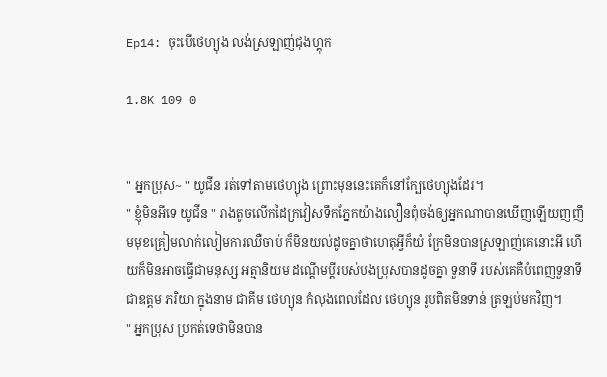Ep14: ចុះបើថេហ្យុង លង់ស្រឡាញ់ជុងហ្គុក

1.8K 109 0


" អ្នកប្រុស~ " យូជីន រត់ទៅតាមថេហ្យុង ព្រោះមុននេះគេក៏នៅក្បែថេហ្យុងដែរ។
" ខ្ញុំមិនអីទេ យូជីន " រាងតូចលើកដៃក្រវៀសទឹកភ្នែកយ៉ាងលឿនពុំចង់ឲ្យអ្នកណាបានឃើញឡើយញញឹមមុខគ្រៀមលាក់លៀមការឈឺចាប់ ក៏មិនយល់ដូចគ្នាថាហេតុអ្វីក៏យំ ក្រែមិនបានស្រឡាញ់គេនោះអី ហើយក៏មិនអាចធ្វើជាមនុស្ស អត្មានិយម ដណ្តើមប្ដីរបស់បងប្រុសបានដូចគ្នា ទួនាទី របស់គេគឺបំពេញទួនាទី ជាឧត្តម ភរិយា ក្នុងនាម ជាគីម ថេហ្យុន កំលុងពេលដែល ថេហ្យុន រូបពិតមិនទាន់ ត្រឡប់មកវិញ។
" អ្នកប្រុស ប្រកត់ទេថាមិនបាន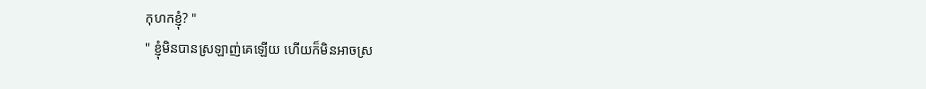កុហកខ្ញុំ? "
" ខ្ញុំមិនបានស្រឡាញ់គេឡើយ ហើយក៏មិនអាចស្រ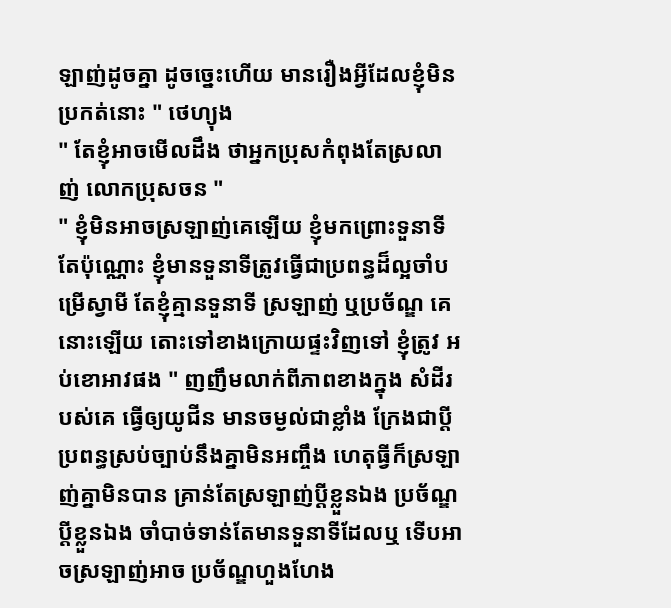ឡាញ់ដូចគ្នា ដូចច្នេះហើយ មានរឿងអ្វីដែលខ្ញុំមិនប្រកត់នោះ " ថេហ្យុង
" តែខ្ញុំអាចមើលដឹង ថាអ្នកប្រុសកំពុងតែស្រលាញ់ លោកប្រុសចន "
" ខ្ញុំមិនអាចស្រឡាញ់គេឡើយ ខ្ញុំមកព្រោះទួនាទីតែប៉ុណ្ណោះ ខ្ញុំមានទួនាទីត្រូវធ្វើជាប្រពន្ធដ៏ល្អចាំបម្រើស្វាមី តែខ្ញុំគ្មានទួនាទី ស្រឡាញ់ ឬប្រច័ណ្ឌ គេនោះឡើយ តោះទៅខាងក្រោយផ្ទះវិញទៅ ខ្ញុំត្រូវ អប់ខោអាវផង " ញញឹមលាក់ពីភាពខាងក្នុង សំដីរបស់គេ ធ្វើឲ្យយូជីន មានចម្ងល់ជាខ្លាំង ក្រែងជាប្ដីប្រពន្ធស្រប់ច្បាប់នឹងគ្នាមិនអញ្ចឹង ហេតុធ្វីក៏ស្រឡាញ់គ្នាមិនបាន គ្រាន់តែស្រឡាញ់ប្ដីខ្លួនឯង ប្រច័ណ្ឌប្ដីខ្លួនឯង ចាំបាច់ទាន់តែមានទួនាទីដែលឬ ទើបអាចស្រឡាញ់អាច ប្រច័ណ្ឌហួងហែង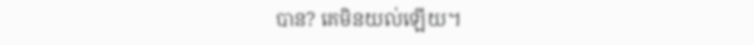បាន? គេមិនយល់ឡើយ។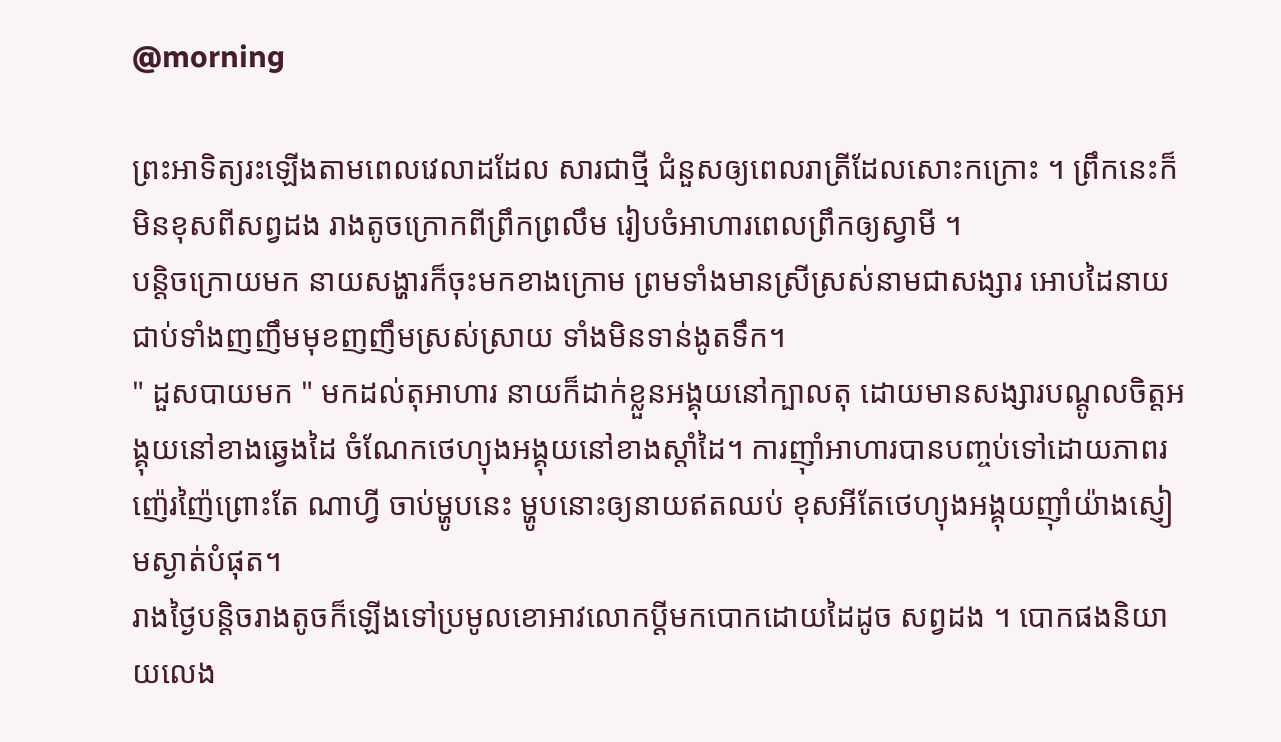@morning

ព្រះអាទិត្យរះឡើងតាមពេលវេលាដដែល សារជាថ្មី ជំនួសឲ្យពេលរាត្រីដែលសោះកក្រោះ ។ ព្រឹកនេះក៏មិនខុសពីសព្វដង រាងតូចក្រោកពីព្រឹកព្រលឹម រៀបចំអាហារពេលព្រឹកឲ្យស្វាមី ។
បន្តិចក្រោយមក នាយសង្ហារក៏ចុះមកខាងក្រោម ព្រមទាំងមានស្រីស្រស់នាមជាសង្សារ អោបដៃនាយជាប់ទាំងញញឹមមុខញញឹមស្រស់ស្រាយ ទាំងមិនទាន់ងូតទឹក។
" ដួសបាយមក " មកដល់តុអាហារ នាយក៏ដាក់ខ្លួនអង្គុយនៅក្បាលតុ ដោយមានសង្សារបណ្តូលចិត្តអង្គុយនៅខាងឆ្វេងដៃ ចំណែកថេហ្យុងអង្គុយនៅខាងស្តាំដៃ។ ការញ៉ាំអាហារបានបញ្ចប់ទៅដោយភាពរញ៉េរញ៉ៃព្រោះតែ ណាហ្វី ចាប់ម្ហូបនេះ ម្ហូបនោះឲ្យនាយឥតឈប់ ខុសអីតែថេហ្យុងអង្គុយញ៉ាំយ៉ាងស្ញៀមស្ងាត់បំផុត។
រាងថ្ងៃបន្តិចរាងតូចក៏ឡើងទៅប្រមូលខោអាវលោកប្ដីមកបោកដោយដៃដូច សព្វដង ។ បោកផងនិយាយលេង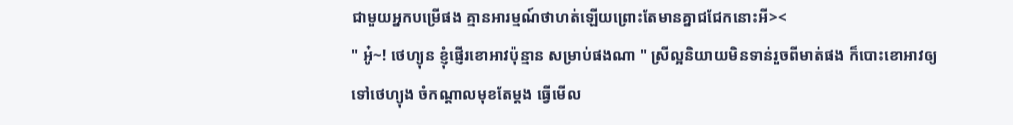ជាមួយអ្នកបម្រើផង គ្មានអារម្មណ៍ថាហត់ឡើយព្រោះតែមានគ្នាជជែកនោះអី><
" អូ៎~! ថេហ្យុន ខ្ញុំផ្ញើរខោអាវប៉ុន្មាន សម្រាប់ផងណា " ស្រីល្អនិយាយមិនទាន់រួចពីមាត់ផង ក៏បោះខោអាវឲ្យទៅថេហ្យុង ចំកណ្ដាលមុខតែម្តង ធ្វើមើល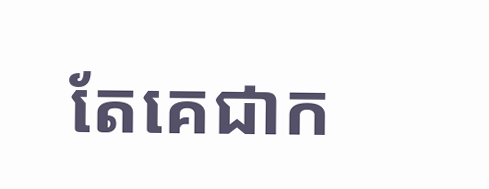តែគេជាក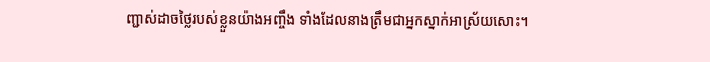ញ្ជាស់ដាចថ្លៃរបស់ខ្លួនយ៉ាងអញ្ចឹង ទាំងដែលនាងត្រឹមជាអ្នកស្នាក់អាស្រ័យសោះ។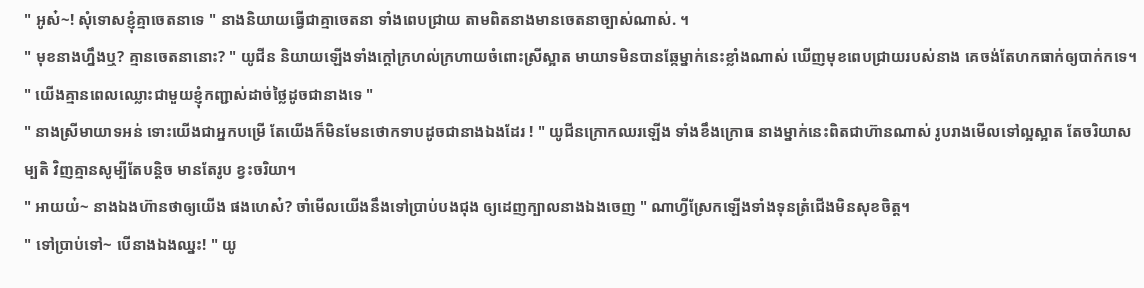" អូស៎~! សុំទោសខ្ញុំគ្មាចេតនាទេ " នាងនិយាយធ្វើជាគ្មាចេតនា ទាំងពេបជ្រាយ តាមពិតនាងមានចេតនាច្បាស់ណាស់. ។
" មុខនាងហ្នឹងឬ? គ្មានចេតនានោះ? " យូជីន និយាយឡើងទាំងក្តៅក្រហល់ក្រហាយចំពោះស្រីស្អាត មាយាទមិនបានឆ្កែម្នាក់នេះខ្លាំងណាស់ ឃើញមុខពេបជ្រាយរបស់នាង គេចង់តែហកធាក់ឲ្យបាក់កទេ។
" យើងគ្មានពេលឈ្លោះជាមួយខ្ញុំកញ្ជាស់ដាច់ថ្លៃដូចជានាងទេ "
" នាងស្រីមាយាទអន់ ទោះយើងជាអ្នកបម្រើ តែយើងក៏មិនមែនថោកទាបដូចជានាងឯងដែរ ! " យូជីនក្រោកឈរឡើង ទាំងខឹងក្រោធ នាងម្នាក់នេះពិតជាហ៊ានណាស់ រូបរាងមើលទៅល្អស្អាត តែចរិយាសម្បតិ វិញគ្មានសូម្បីតែបន្តិច មានតែរូប ខ្វះចរិយា។
" អាយយ៎~ នាងឯងហ៊ានថាឲ្យយើង ផងហេស៎? ចាំមើលយើងនឹងទៅប្រាប់បងជុង ឲ្យដេញក្បាលនាងឯងចេញ " ណាហ្វីស្រែកឡើងទាំងទុនត្រំជើងមិនសុខចិត្ត។
" ទៅប្រាប់ទៅ~ បើនាងឯងឈ្នះ! " យូ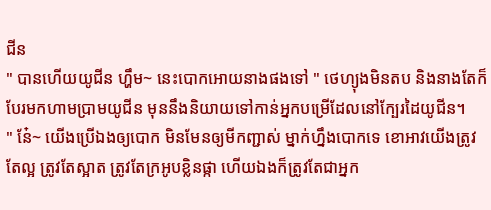ជីន
" បានហើយយូជីន ហ្ហឹម~ នេះបោកអោយនាងផងទៅ " ថេហ្យុងមិនតប និងនាងតែក៏បែរមកហាមប្រាមយូជីន មុននឹងនិយាយទៅកាន់អ្នកបម្រើដែលនៅក្បែរដៃយូជីន។
" នែ៎~ យើងប្រើឯងឲ្យបោក មិនមែនឲ្យមីកញ្ជាស់ ម្នាក់ហ្នឹងបោកទេ ខោអាវយើងត្រូវតែល្អ ត្រូវតែស្អាត ត្រូវតែក្រអូបខ្លិនផ្កា ហើយឯងក៏ត្រូវតែជាអ្នក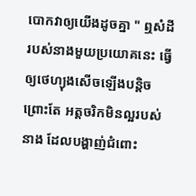បោកវាឲ្យយើងដូចគ្នា " ឮសំដីរបស់នាងមួយប្រយោគនេះ ធ្វើឲ្យថេហ្យុងសើចឡើងបន្តិច ព្រោះតែ អត្តចរិកមិនល្អរបស់នាង ដែលបង្ហាញ់ជំពោះ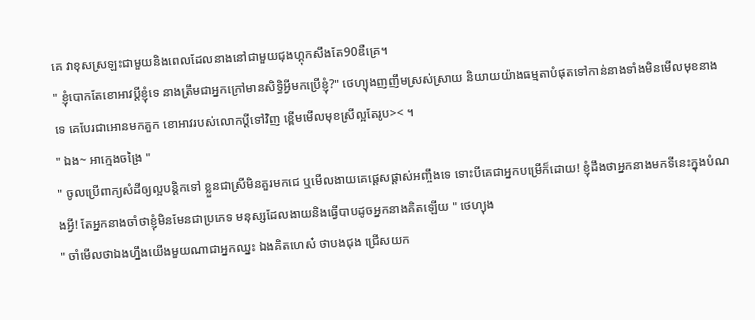គេ វាខុសស្រឡះជាមួយនិងពេលដែលនាងនៅជាមួយជុងហ្គុកសឹងតែ90ឌឺគ្រេ។
" ខ្ញុំបោកតែខោអាវប្ដីខ្ញុំទេ នាងត្រឹមជាអ្នកក្រៅមានសិទ្ធិអ្វីមកប្រើខ្ញុំ?" ថេហ្យុងញញឹមស្រស់ស្រាយ និយាយយ៉ាងធម្មតាបំផុតទៅកាន់នាងទាំងមិនមើលមុខនាងទេ គេបែរជាអោនមកគួក ខោអាវរបស់លោកប្ដីទៅវិញ ខ្ពើមមើលមុខស្រីល្អតែរូប>< ។
" ឯង~ អាក្មេងចង្រៃ "
" ចូលប្រើពាក្យសំដីឲ្យល្អបន្តិកទៅ ខ្លួនជាស្រីមិនគួរមកជេ ឬមើលងាយគេផ្តេសផ្តាស់អញ្ចឹងទេ ទោះបីគេជាអ្នកបម្រើក៏ដោយ! ខ្ញុំដឹងថាអ្នកនាងមកទីនេះក្នុងបំណងអ្វី! តែអ្នកនាងចាំថាខ្ញុំមិនមែនជាប្រភេទ មនុស្សដែលងាយនិងធ្វើបាបដូចអ្នកនាងគិតឡើយ " ថេហ្យុង
" ចាំមើលថាឯងហ្នឹងយើងមួយណាជាអ្នកឈ្នះ ឯងគិតហេស៎ ថាបងជុង ជ្រើសយក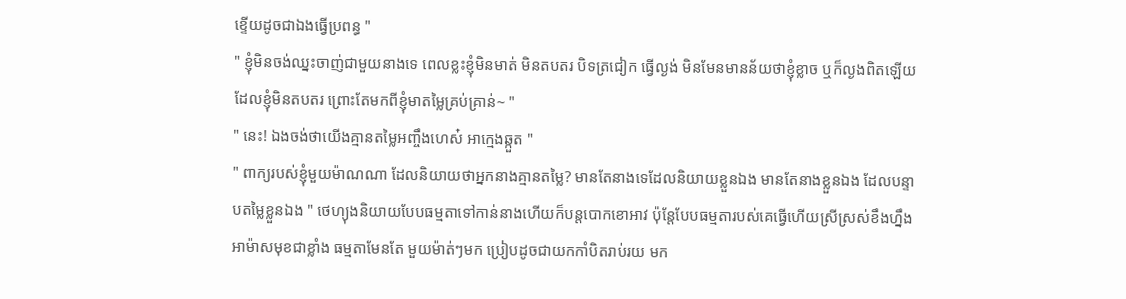ខ្ទើយដូចជាឯងធ្វើប្រពន្ធ "
" ខ្ញុំមិនចង់ឈ្នះចាញ់ជាមួយនាងទេ ពេលខ្លះខ្ញុំមិនមាត់ មិនតបតរ បិទត្រជៀក ធ្វើល្ងង់ មិនមែនមានន័យថាខ្ញុំខ្លាច ឬក៏ល្ងងពិតឡើយ ដែលខ្ញុំមិនតបតរ ព្រោះតែមកពីខ្ញុំមាតម្លៃគ្រប់គ្រាន់~ "
" នេះ! ឯងចង់ថាយើងគ្មានតម្លៃអញ្ចឹងហេស៎ អាក្មេងឆ្កួត "
" ពាក្យរបស់ខ្ញុំមួយម៉ាណណា ដែលនិយាយថាអ្នកនាងគ្មានតម្លៃ? មានតែនាងទេដែលនិយាយខ្លួនឯង មានតែនាងខ្លួនឯង ដែលបន្ទាបតម្លៃខ្លួនឯង " ថេហ្យុងនិយាយបែបធម្មតាទៅកាន់នាងហើយក៏បន្តបោកខោអាវ ប៉ុន្តែបែបធម្មតារបស់គេធ្វើហើយស្រីស្រស់ខឹងហ្នឹងអាម៉ាសមុខជាខ្លាំង ធម្មតាមែនតែ មួយម៉ាត់ៗមក ប្រៀបដូចជាយកកាំបិតរាប់រយ មក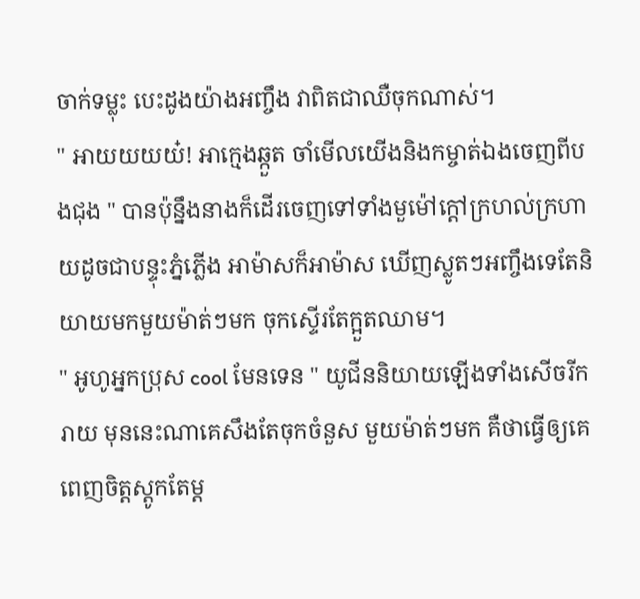ចាក់ទម្លុះ បេះដូងយ៉ាងអញ្ចឹង វាពិតជាឈឺចុកណាស់។
" អាយយយយ៎! អាក្មេងឆ្កួត ចាំមើលយើងនិងកម្ចាត់ឯងចេញពីបងជុង " បានប៉ុន្នឹងនាងក៏ដើរចេញទៅទាំងមួម៉ៅក្ដៅក្រហល់ក្រហាយដូចជាបន្ទុះភ្នំភ្លើង អាម៉ាសក៏អាម៉ាស ឃើញស្លូតៗអញ្ចឹងទេតែនិយាយមកមួយម៉ាត់ៗមក ចុកស្ទើរតែក្អួតឈាម។
" អូហូអ្នកប្រុស cool មែនទេន " យូជីននិយាយឡើងទាំងសើចរីករាយ មុននេះណាគេសឹងតែចុកចំនួស មួយម៉ាត់ៗមក គឺថាធ្វើឲ្យគេពេញចិត្តស្តូកតែម្ត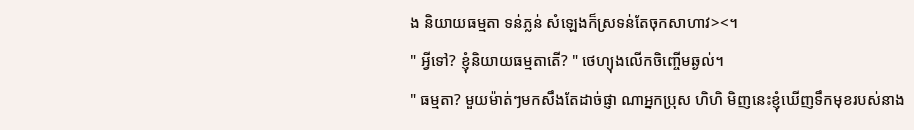ង និយាយធម្មតា ទន់ភ្លន់ សំឡេងក៏ស្រទន់តែចុកសាហាវ><។
" អ្វីទៅ? ខ្ញុំនិយាយធម្មតាតើ? " ថេហ្យុងលើកចិញ្ចើមឆ្ងល់។
" ធម្មតា? មួយម៉ាត់ៗមកសឹងតែដាច់ផ្ញា ណាអ្នកប្រុស ហិហិ មិញនេះខ្ញុំឃើញទឹកមុខរបស់នាង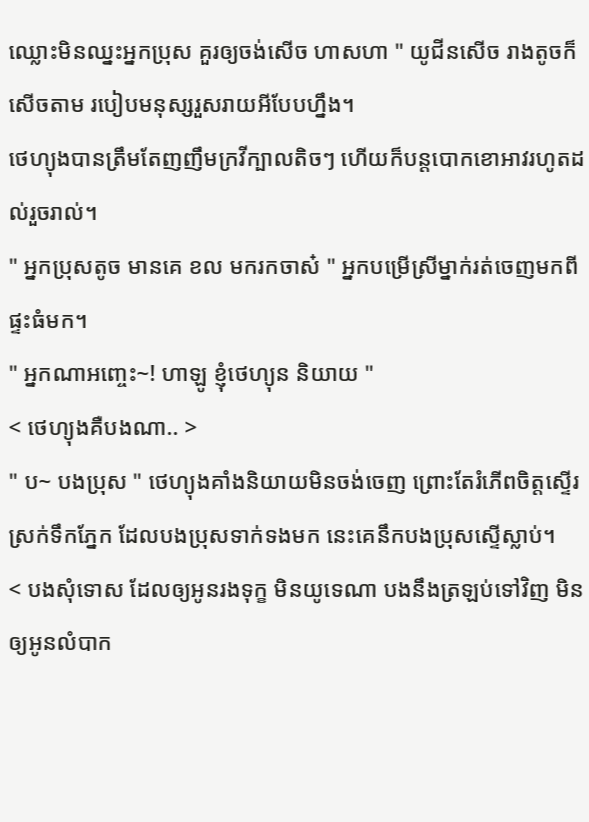ឈ្លោះមិនឈ្នះអ្នកប្រុស គួរឲ្យចង់សើច ហាសហា " យូជីនសើច រាងតូចក៏សើចតាម របៀបមនុស្សរួសរាយអីបែបហ្នឹង។
ថេហ្យុងបានត្រឹមតែញញឹមក្រវីក្បាលតិចៗ ហើយក៏បន្តបោកខោអាវរហូតដល់រួចរាល់។
" អ្នកប្រុសតូច មានគេ ខល មករកចាស៎ " អ្នកបម្រើស្រីម្នាក់រត់ចេញមកពីផ្ទះធំមក។
" អ្នកណាអញ្ចេះ~! ហាឡូ ខ្ញុំថេហ្យុន និយាយ "
< ថេហ្យុងគឺបងណា.. >
" ប~ បងប្រុស " ថេហ្យុងគាំងនិយាយមិនចង់ចេញ ព្រោះតែរំភើពចិត្តស្ទើរស្រក់ទឹកភ្នែក ដែលបងប្រុសទាក់ទងមក នេះគេនឹកបងប្រុសស្ទើស្លាប់។
< បងសុំទោស ដែលឲ្យអូនរងទុក្ខ មិនយូទេណា បងនឹងត្រឡប់ទៅវិញ មិនឲ្យអូនលំបាក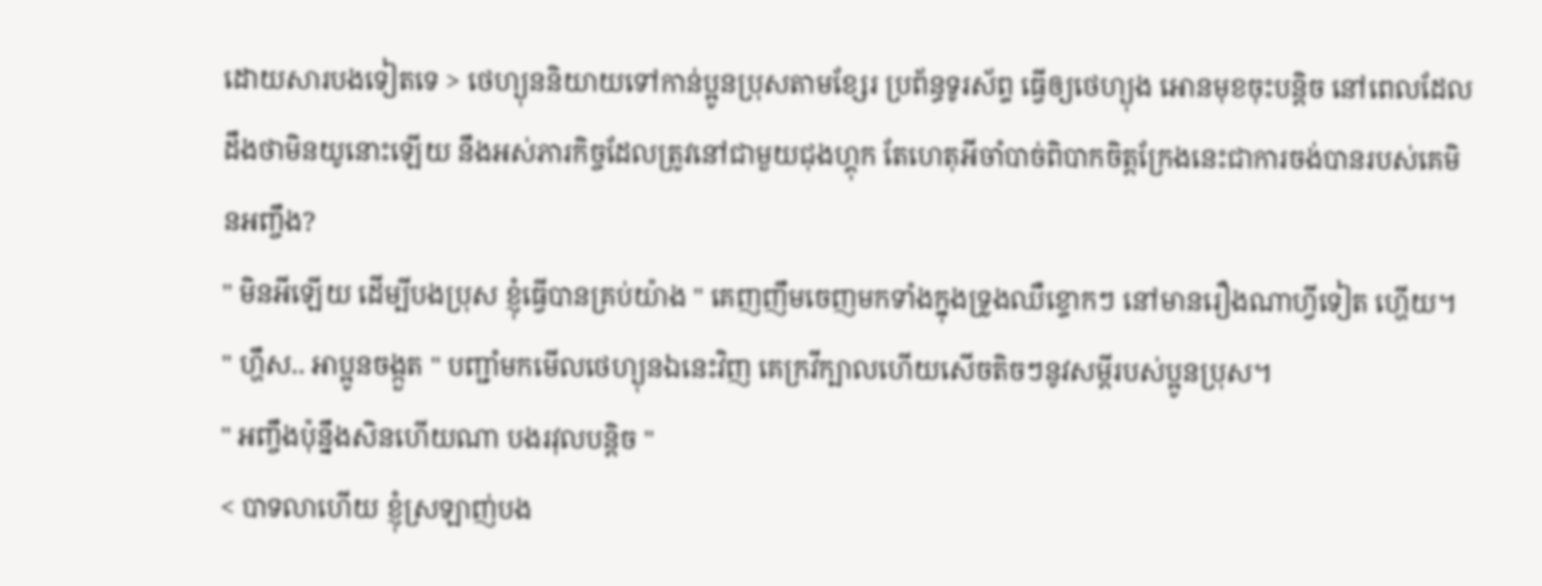ដោយសារបងទៀតទេ > ថេហ្យុននិយាយទៅកាន់ប្អូនប្រុសតាមខ្សែរ ប្រព័ន្ធទូរស័ព្ទ ធ្វើឲ្យថេហ្យុង អោនមុខចុះបន្តិច នៅពេលដែលដឹងថាមិនយូនោះឡើយ នឹងអស់ភារកិច្ចដែលត្រូវនៅជាមួយជុងហ្គុក តែហេតុអីចាំបាច់ពិបាកចិត្តក្រែងនេះជាការចង់បានរបស់គេមិនអញ្ចឹង?
" មិនអីឡើយ ដើម្បីបងប្រុស ខ្ញុំធ្វើបានគ្រប់យ៉ាង " គេញញឹមចេញមកទាំងក្នុងទ្រូងឈឺខ្ទោកៗ នៅមានរឿងណាហ្វីទៀត ហ្ហើយ។
" ហ្ហឹស.. អាប្អូនចង្កួត " បញ្ជាំមកមើលថេហ្យុនឯនេះវិញ គេក្រវីក្បាលហើយសើចតិចៗនូវសម្តីរបស់ប្អូនប្រុស។
" អញ្ចឹងប៉ុន្នឹងសិនហើយណា បងរវុលបន្តិច "
< បាទលាហើយ ខ្ញុំស្រឡាញ់បង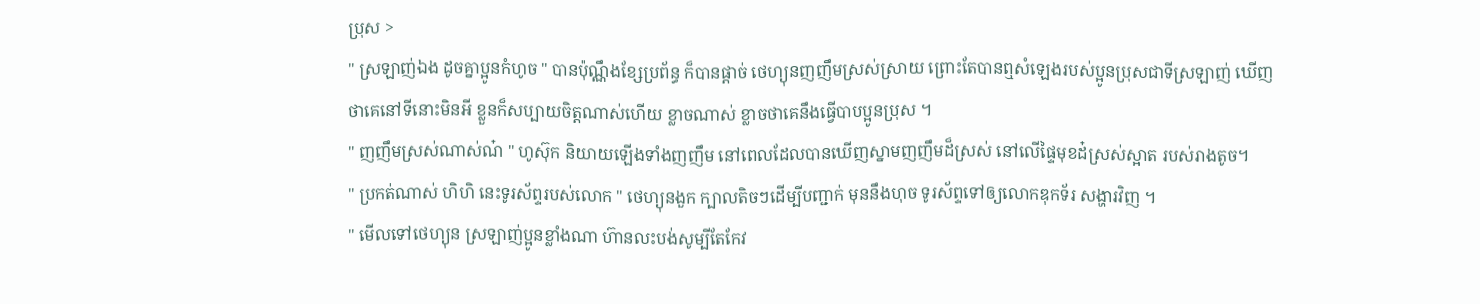ប្រុស >
" ស្រឡាញ់ឯង ដូចគ្នាប្អូនកំហូច " បានប៉ុណ្ណឹងខ្សែប្រព័ន្ធ ក៏បានផ្តាច់ ថេហ្យុនញញឹមស្រស់ស្រាយ ព្រោះតែបានឮសំឡេងរបស់ប្អូនប្រុសជាទីស្រឡាញ់ ឃើញថាគេនៅទីនោះមិនអី ខ្លួនក៏សប្បាយចិត្តណាស់ហើយ ខ្លាចណាស់ ខ្លាចថាគេនឹងធ្វើបាបប្អូនប្រុស ។
" ញញឹមស្រស់ណាស់ណ៎ " ហូស៊ុក និយាយឡើងទាំងញញឹម នៅពេលដែលបានឃើញស្នាមញញឹមដ៏ស្រស់ នៅលើផ្ទៃមុខដ៎ស្រស់ស្អាត របស់រាងតូច។
" ប្រកត់ណាស់ ហិហិ នេះទូរស័ព្ទរបស់លោក " ថេហ្យុនងួក ក្បាលតិចៗដើម្បីបញ្ជាក់ មុននឹងហុច ទូរស័ព្ទទៅឲ្យលោកឌុកទ័រ សង្ហារវិញ ។
" មើលទៅថេហ្យុន ស្រឡាញ់ប្អូនខ្លាំងណា ហ៊ានលះបង់សូម្បីតែកែវ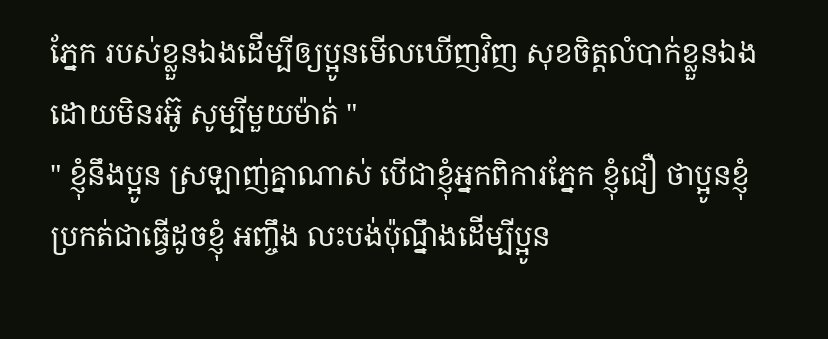ភ្នែក របស់ខ្លួនឯងដើម្បីឲ្យប្អូនមើលឃើញវិញ សុខចិត្តលំបាក់ខ្លួនឯង ដោយមិនរអ៊ូ សូម្បីមួយម៉ាត់ "
" ខ្ញុំនឹងប្អូន ស្រឡាញ់គ្នាណាស់ បើជាខ្ញុំអ្នកពិការភ្នែក ខ្ញុំជឿ ថាប្អូនខ្ញុំប្រកត់ជាធ្វើដូចខ្ញុំ អញ្ចឹង លះបង់ប៉ុណ្នឹងដើម្បីប្អូន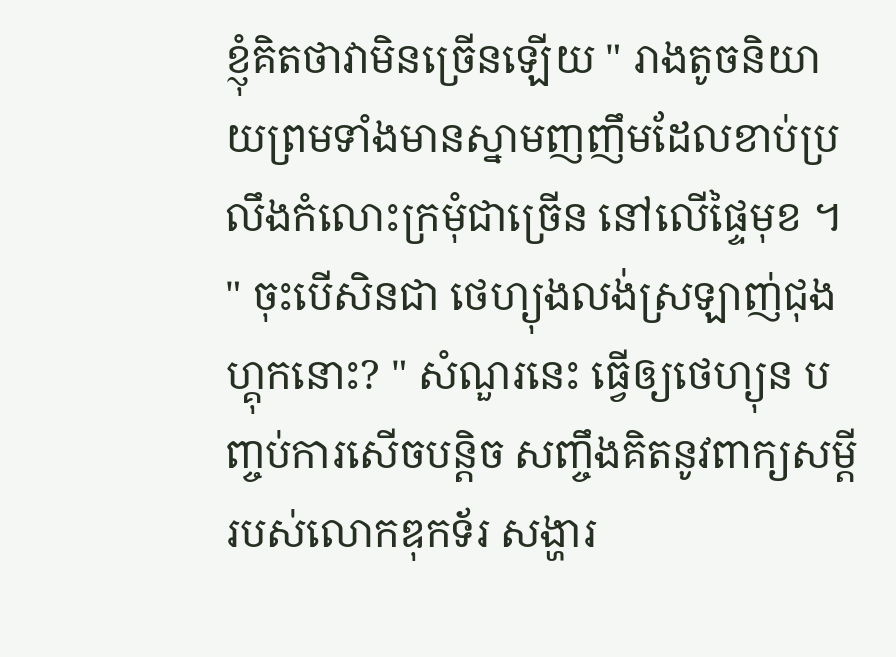ខ្ញុំគិតថាវាមិនច្រើនឡើយ " រាងតូចនិយាយព្រមទាំងមានស្នាមញញឹមដែលខាប់ប្រលឹងកំលោះក្រមុំជាច្រើន នៅលើផ្ទៃមុខ ។
" ចុះបើសិនជា ថេហ្យុងលង់ស្រឡាញ់ជុងហ្គុកនោះ? " សំណួរនេះ ធ្វើឲ្យថេហ្យុន បញ្ចប់ការសើចបន្តិច សញ្ចឹងគិតនូវពាក្យសម្តី របស់លោកឌុកទ័រ សង្ហារ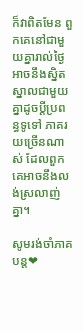ក៏វាពិតមែន ពួកគេនៅជាមួយគ្នារាល់ថ្ងៃ អាចនឹងស្និតស្នាលជាមួយគ្នាដូចប្ដីប្រពន្ធទូទៅ ភាគរយច្រើនណាស់ ដែលពួកគេអាចនឹងលង់ស្រលាញ់គ្នា។

សូមរង់ចាំភាគបន្ត❤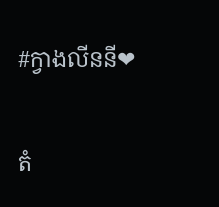#ក្វាងលីននី❤

តំ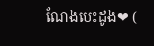ណែងបេះដូង❤ (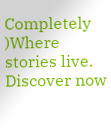Completely  )Where stories live. Discover now